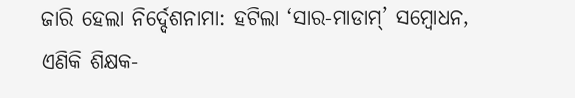ଜାରି ହେଲା ନିର୍ଦ୍ଦେଶନାମା: ହଟିଲା ‘ସାର-ମାଡାମ୍’ ସମ୍ବୋଧନ, ଏଣିକି ଶିକ୍ଷକ-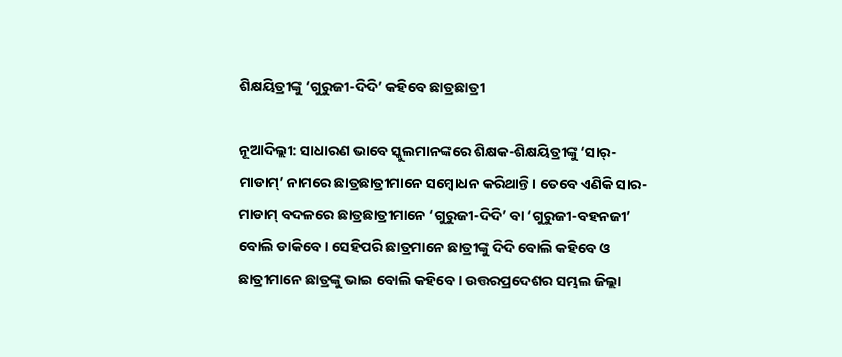ଶିକ୍ଷୟିତ୍ରୀଙ୍କୁ ‘ଗୁରୁଜୀ-ଦିଦି’ କହିବେ ଛାତ୍ରଛାତ୍ରୀ

ନୂଆଦିଲ୍ଲୀ: ସାଧାରଣ ଭାବେ ସ୍କୁଲମାନଙ୍କରେ ଶିକ୍ଷକ-ଶିକ୍ଷୟିତ୍ରୀଙ୍କୁ ‘ସାର୍-ମାଡାମ୍’ ନାମରେ ଛାତ୍ରଛାତ୍ରୀମାନେ ସମ୍ବୋଧନ କରିଥାନ୍ତି । ତେବେ ଏଣିକି ସାର-ମାଡାମ୍ ବଦଳରେ ଛାତ୍ରଛାତ୍ରୀମାନେ ‘ଗୁରୁଜୀ-ଦିଦି’ ବା ‘ଗୁରୁଜୀ-ବହନଜୀ’ ବୋଲି ଡାକିବେ । ସେହିପରି ଛାତ୍ରମାନେ ଛାତ୍ରୀଙ୍କୁ ଦିଦି ବୋଲି କହିବେ ଓ ଛାତ୍ରୀମାନେ ଛାତ୍ରଙ୍କୁ ଭାଇ ବୋଲି କହିବେ । ଉତ୍ତରପ୍ରଦେଶର ସମ୍ଭଲ ଜିଲ୍ଲା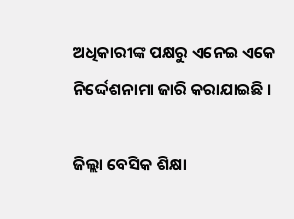ଅଧିକାରୀଙ୍କ ପକ୍ଷରୁ ଏନେଇ ଏକେ ନିର୍ଦ୍ଦେଶନାମା ଜାରି କରାଯାଇଛି ।

ଜିଲ୍ଲା ବେସିକ ଶିକ୍ଷା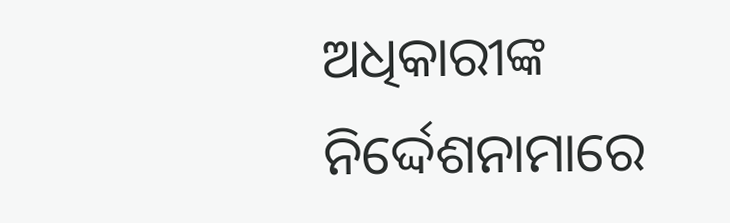ଅଧିକାରୀଙ୍କ ନିର୍ଦ୍ଦେଶନାମାରେ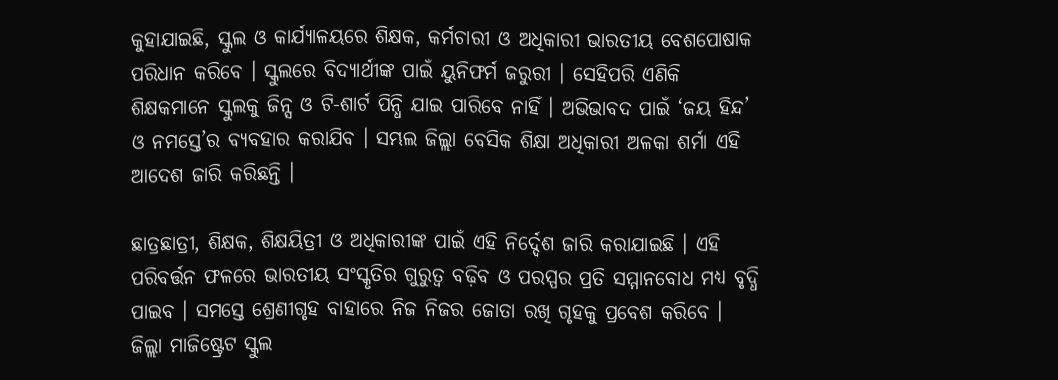କୁହାଯାଇଛି, ସ୍କୁଲ ଓ କାର୍ଯ୍ୟାଳୟରେ ଶିକ୍ଷକ, କର୍ମଚାରୀ ଓ ଅଧିକାରୀ ଭାରତୀୟ ବେଶପୋଷାକ ପରିଧାନ କରିବେ । ସ୍କୁଲରେ ବିଦ୍ୟାର୍ଥୀଙ୍କ ପାଇଁ ୟୁନିଫର୍ମ ଜରୁରୀ । ସେହିପରି ଏଣିକି ଶିକ୍ଷକମାନେ ସ୍କୁଲକୁ ଜିନ୍ସ ଓ ଟି-ଶାର୍ଟ ପିନ୍ଧି ଯାଇ ପାରିବେ ନାହିଁ । ଅଭିଭାବଦ ପାଇଁ ‘ଜୟ ହିନ୍ଦ’ ଓ ନମସ୍ତେ’ର ବ୍ୟବହାର କରାଯିବ । ସମ୍ଭଲ ଜିଲ୍ଲା ବେସିକ ଶିକ୍ଷା ଅଧିକାରୀ ଅଳକା ଶର୍ମା ଏହି ଆଦେଶ ଜାରି କରିଛନ୍ତି ।

ଛାତ୍ରଛାତ୍ରୀ, ଶିକ୍ଷକ, ଶିକ୍ଷୟିତ୍ରୀ ଓ ଅଧିକାରୀଙ୍କ ପାଇଁ ଏହି ନିର୍ଦ୍ଦେଶ ଜାରି କରାଯାଇଛି । ଏହି ପରିବର୍ତ୍ତନ ଫଳରେ ଭାରତୀୟ ସଂସ୍କୃତିର ଗୁରୁତ୍ୱ ବଢ଼ିବ ଓ ପରସ୍ପର ପ୍ରତି ସମ୍ମାନବୋଧ ମଧ୍ୟ ବୃଦ୍ଧି ପାଇବ । ସମସ୍ତେ ଶ୍ରେଣୀଗୃହ ବାହାରେ ନିଜ ନିଜର ଜୋତା ରଖି ଗୃହକୁ ପ୍ରବେଶ କରିବେ । ଜିଲ୍ଲା ମାଜିଷ୍ଟ୍ରେଟ ସ୍କୁଲ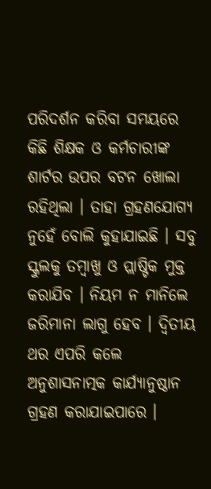ପରିଦର୍ଶନ କରିବା ସମୟରେ କିଛି ଶିକ୍ଷକ ଓ କର୍ମଚାରୀଙ୍କ ଶାର୍ଟର ଉପର ବଟନ ଖୋଲା ରହିଥିଲା । ତାହା ଗ୍ରହଣଯୋଗ୍ୟ ନୁହେଁ ବୋଲି କୁହାଯାଇଛି । ସବୁ ସ୍କୁଲକୁ ତମ୍ବାଖୁ ଓ ପ୍ଲାଷ୍ଟିକ ମୁକ୍ତ କରାଯିବ । ନିୟମ ନ ମାନିଲେ ଜରିମାନା ଲାଗୁ ହେବ । ଦ୍ୱିତୀୟ ଥର ଏପରି କଲେ ଅନୁଶାସନାତ୍ମକ କାର୍ଯ୍ୟାନୁଷ୍ଠାନ ଗ୍ରହଣ କରାଯାଇପାରେ ।